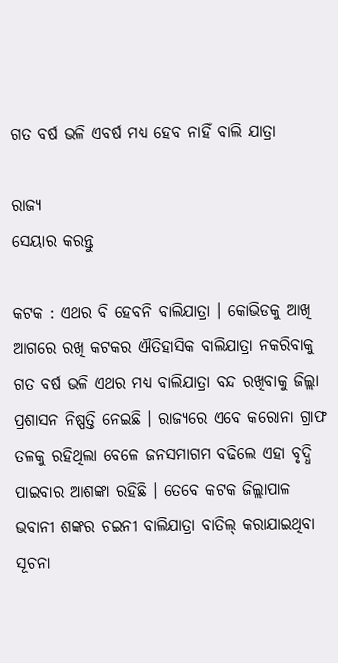ଗତ ବର୍ଷ ଭଳି ଏବର୍ଷ ମଧ୍ୟ ହେବ ନାହିଁ ବାଲି ଯାତ୍ରା

ରାଜ୍ୟ
ସେୟାର କରନ୍ତୁ

କଟକ : ଏଥର ବି ହେବନି ବାଲିଯାତ୍ରା । କୋଭିଡକୁ ଆଖି ଆଗରେ ରଖି କଟକର ଐତିହାସିକ ବାଲିଯାତ୍ରା ନକରିବାକୁ ଗତ ବର୍ଷ ଭଳି ଏଥର ମଧ୍ୟ ବାଲିଯାତ୍ରା ବନ୍ଦ ରଖିବାକୁ ଜିଲ୍ଲା ପ୍ରଶାସନ ନିଷ୍ପତ୍ତି ନେଇଛି । ରାଜ୍ୟରେ ଏବେ କରୋନା ଗ୍ରାଫ ତଳକୁ ରହିଥିଲା ବେଳେ ଜନସମାଗମ ବଢିଲେ ଏହା ବୃଦ୍ଧି ପାଇବାର ଆଶଙ୍କା ରହିଛି । ତେବେ କଟକ ଜିଲ୍ଲାପାଳ ଭବାନୀ ଶଙ୍କର ଚଇନୀ ବାଲିଯାତ୍ରା ବାତିଲ୍‌ କରାଯାଇଥିବା ସୂଚନା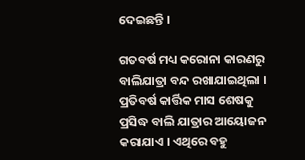ଦେଇଛନ୍ତି ।

ଗତବର୍ଷ ମଧ୍ୟ କରୋନା କାରଣରୁ ବାଲିଯାତ୍ରା ବନ୍ଦ ରଖାଯାଇଥିଲା । ପ୍ରତିବର୍ଷ କାର୍ତ୍ତିକ ମାସ ଶେଷକୁ ପ୍ରସିଦ୍ଧ ବାଲି ଯାତ୍ରାର ଆୟୋଜନ କରାଯାଏ । ଏଥିରେ ବହୁ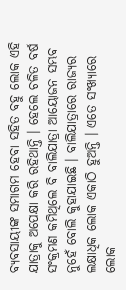ବ୍ୟବସାୟୀଙ୍କ ସମାଗମ ହେବା ସହିତ ବହୁ ଲୋକ ଏହି ଯାତ୍ରାକୁ ଅପେକ୍ଷା କରି ରହିଥାନ୍ତି । ହେଲେ ଚଳିତ ବର୍ଷ ସଂକ୍ରମଣ କମିଥିଲେ ବି ବାଲିଯାତ୍ରା ଆୟୋଜନ ସମ୍ଭବ ନୁହେଁ ବୋଲି କୁହାଯାଇଛି । ବାଲିଯାତ୍ରାରେ ରାଜ୍ୟର ଲକ୍ଷାଧିକ ଲୋକ ଏକାଠି ହୁଅନ୍ତି । ଏତେ ସଂଖ୍ୟାରେ ଲୋକ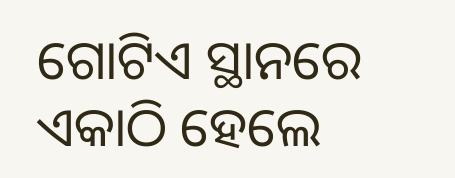ଗୋଟିଏ ସ୍ଥାନରେ ଏକାଠି ହେଲେ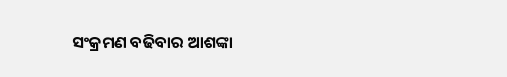ସଂକ୍ରମଣ ବଢିବାର ଆଶଙ୍କା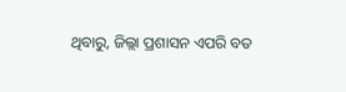ଥିବାରୁ, ଜିଲ୍ଲା ପ୍ରଶାସନ ଏପରି ବଡ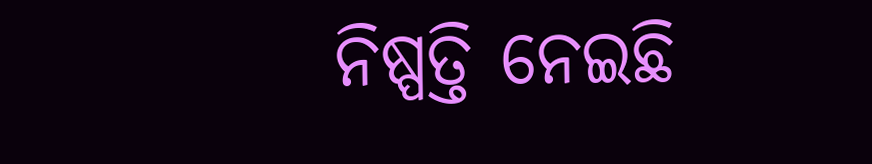ନିଷ୍ପତ୍ତି ନେଇଛି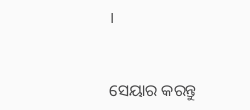।


ସେୟାର କରନ୍ତୁ